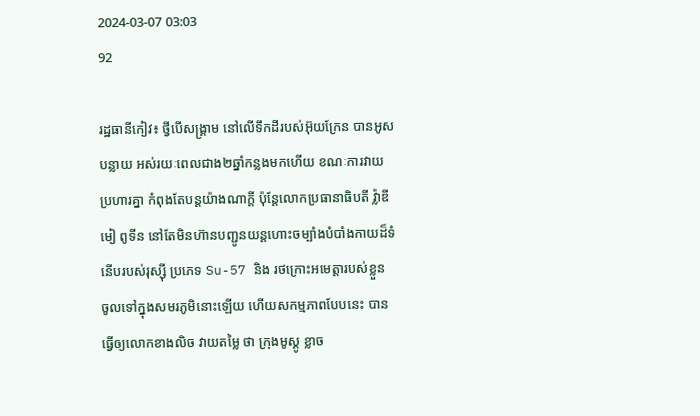2024-03-07 03:03
92

រដ្ឋធានីកៀវ៖ ថ្វីបើសង្រ្គាម នៅលើទឹកដីរបស់អ៊ុយក្រែន បានអូសបន្លាយ អស់រយៈពេលជាង២ឆ្នាំកន្លងមកហើយ ខណៈការវាយប្រហារគ្នា កំពុងតែបន្ដយ៉ាងណាក្ដី ប៉ុន្ដែលោកប្រធានាធិបតី វ៉្លាឌីមៀ ពូទីន នៅតែមិនហ៊ានបញ្ជូនយន្ដហោះចម្បាំងបំបាំងកាយដ៏ទំនើបរបស់រុស្ស៊ី ប្រភេទ Su-57 និង រថក្រោះអមេត្ដារបស់ខ្លួន ចូលទៅក្នុងសមរភូមិនោះឡើយ ហើយសកម្មភាពបែបនេះ បានធ្វើឲ្យលោកខាងលិច វាយតម្លៃ ថា ក្រុងមូស្គូ ខ្លាច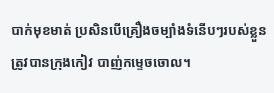បាក់មុខមាត់ ប្រសិនបើគ្រឿងចម្បាំងទំនើបៗរបស់ខ្លួន ត្រូវបានក្រុងកៀវ បាញ់កម្ទេចចោល។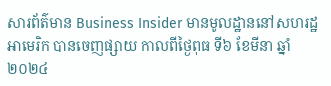សារព័ត៌មាន Business Insider មានមូលដ្ឋាននៅសហរដ្ឋអាមេរិក បានចេញផ្សាយ កាលពីថ្ងៃពុធ ទី៦ ខែមីនា ឆ្នាំ២០២៤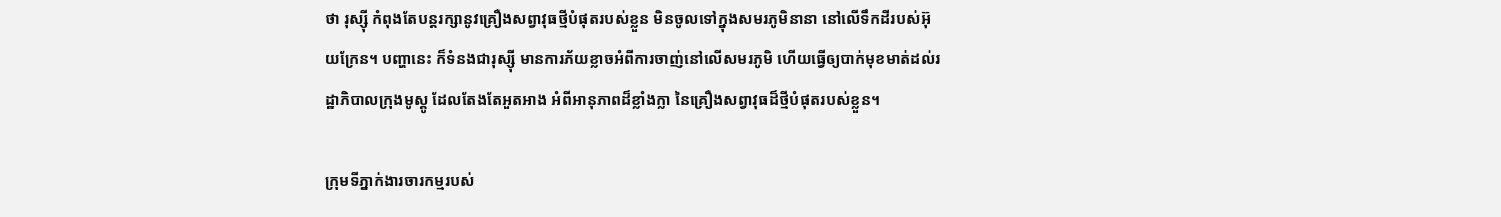ថា រុស្ស៊ី កំពុងតែបន្ដរក្សានូវគ្រឿងសព្វាវុធថ្មីបំផុតរបស់ខ្លួន មិនចូលទៅក្នុងសមរភូមិនានា នៅលើទឹកដីរបស់អ៊ុយក្រែន។ បញ្ហានេះ ក៏ទំនងជារុស្ស៊ី មានការភ័យខ្លាចអំពីការចាញ់នៅលើសមរភូមិ ហើយធ្វើឲ្យបាក់មុខមាត់ដល់រដ្ឋាភិបាលក្រុងមូស្គូ ដែលតែងតែអួតអាង អំពីអានុភាពដ៏ខ្លាំងក្លា នៃគ្រឿងសព្វាវុធដ៏ថ្មីបំផុតរបស់ខ្លួន។

ក្រុមទីភ្នាក់ងារចារកម្មរបស់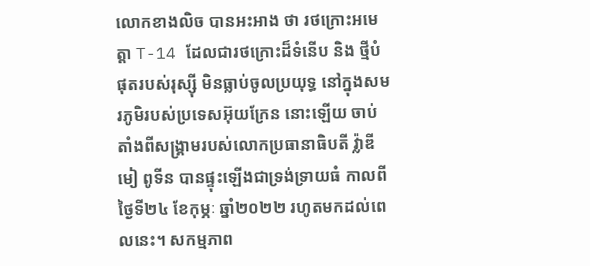លោកខាងលិច បានអះអាង ថា រថក្រោះអមេត្តា T-14 ដែលជារថក្រោះដ៏ទំនើប និង ថ្មីបំផុតរបស់រុស្ស៊ី មិនធ្លាប់ចូលប្រយុទ្ធ នៅក្នុងសមរភូមិរបស់ប្រទេសអ៊ុយក្រែន នោះឡើយ ចាប់តាំងពីសង្គ្រាមរបស់លោកប្រធានាធិបតី វ៉្លាឌីមៀ ពូទីន បានផ្ទុះឡើងជាទ្រង់ទ្រាយធំ កាលពីថ្ងៃទី២៤ ខែកុម្ភៈ ឆ្នាំ២០២២ រហូតមកដល់ពេលនេះ។ សកម្មភាព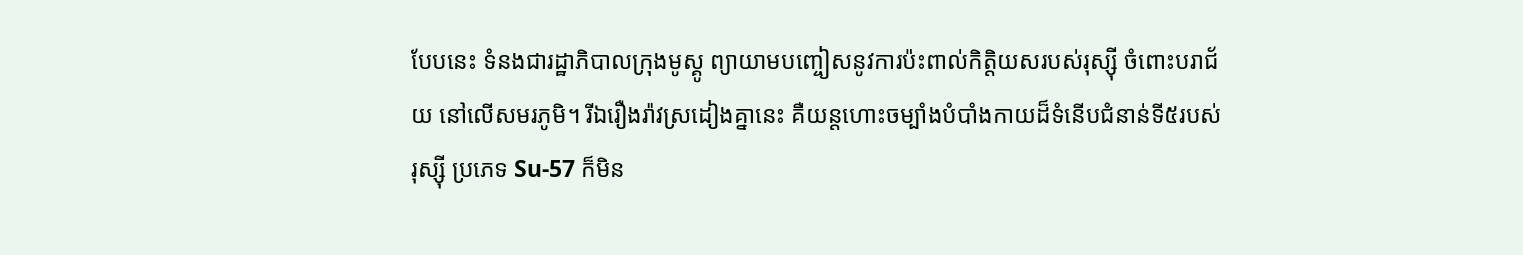បែបនេះ ទំនងជារដ្ឋាភិបាលក្រុងមូស្គូ ព្យាយាមបញ្ចៀសនូវការប៉ះពាល់កិត្ដិយសរបស់រុស្ស៊ី ចំពោះបរាជ័យ នៅលើសមរភូមិ។ រីឯរឿងរ៉ាវស្រដៀងគ្នានេះ គឺយន្ដហោះចម្បាំងបំបាំងកាយដ៏ទំនើបជំនាន់ទី៥របស់រុស្ស៊ី ប្រភេទ Su-57 ក៏មិន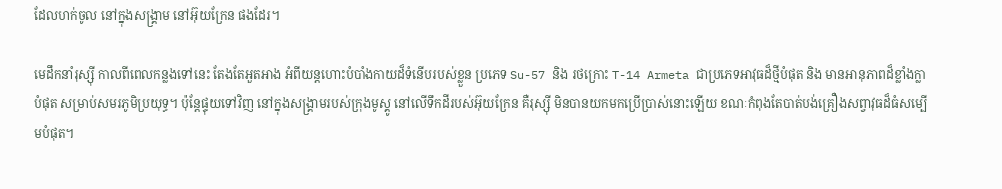ដែលហក់ចូល នៅក្នុងសង្គ្រាម នៅអ៊ុយក្រែន ផងដែរ។

មេដឹកនាំរុស្ស៊ី កាលពីពេលកន្លងទៅនេះ តែងតែអួតអាង អំពីយន្ដហោះបំបាំងកាយដ៏ទំនើបរបស់ខ្លួន ប្រភេទ Su-57 និង រថក្រោះ T-14 Armeta ជាប្រភេទអាវុធដ៏ថ្មីបំផុត និង មានអានុភាពដ៏ខ្លាំងក្លាបំផុត សម្រាប់សមរភូមិប្រយុទ្ធ។ ប៉ុន្ដែផ្ទុយទៅវិញ នៅក្នុងសង្គ្រាមរបស់ក្រុងមូស្គូ នៅលើទឹកដីរបស់អ៊ុយក្រែន គឺរុស្ស៊ី មិនបានយកមកប្រើប្រាស់នោះឡើយ ខណៈកំពុងតែបាត់បង់គ្រឿងសព្វាវុធដ៏ធំសម្បើមបំផុត។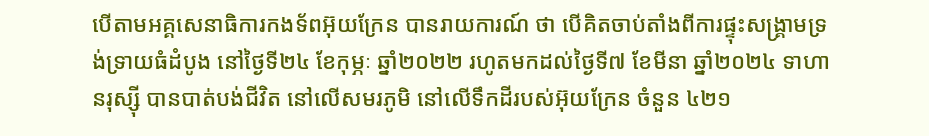បើតាមអគ្គសេនាធិការកងទ័ពអ៊ុយក្រែន បានរាយការណ៍ ថា បើគិតចាប់តាំងពីការផ្ទុះសង្គ្រាមទ្រង់ទ្រាយធំដំបូង នៅថ្ងៃទី២៤ ខែកុម្ភៈ ឆ្នាំ២០២២ រហូតមកដល់ថ្ងៃទី៧ ខែមីនា ឆ្នាំ២០២៤ ទាហានរុស្ស៊ី បានបាត់បង់ជីវិត នៅលើសមរភូមិ នៅលើទឹកដីរបស់អ៊ុយក្រែន ចំនួន ៤២១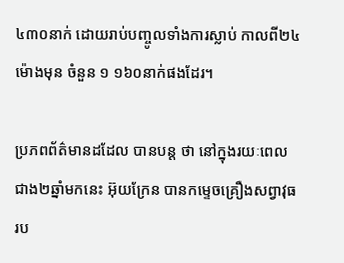៤៣០នាក់ ដោយរាប់បញ្ចូលទាំងការស្លាប់ កាលពី២៤ម៉ោងមុន ចំនួន ១ ១៦០នាក់ផងដែរ។

ប្រភពព័ត៌មានដដែល បានបន្ដ ថា នៅក្នុងរយៈពេលជាង២ឆ្នាំមកនេះ អ៊ុយក្រែន បានកម្ទេចគ្រឿងសព្វាវុធរប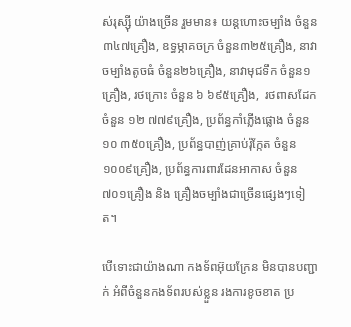ស់រុស្ស៊ី យ៉ាងច្រើន រួមមាន៖ យន្ដហោះចម្បាំង ចំនួន៣៤៧គ្រឿង, ឧទ្ធម្ភាគចក្រ ចំនួន៣២៥គ្រឿង, នាវាចម្បាំងតូចធំ ចំនួន២៦គ្រឿង, នាវាមុជទឹក ចំនួន១គ្រឿង, រថក្រោះ ចំនួន ៦ ៦៩៥គ្រឿង,  រថពាសដែក ចំនួន ១២ ៧៧៩គ្រឿង, ប្រព័ន្ធកាំភ្លើងផ្លោង ចំនួន ១០ ៣៥០គ្រឿង, ប្រព័ន្ធបាញ់គ្រាប់រ៉ុក្កែត ចំនួន ១០០៩គ្រឿង, ប្រព័ន្ធការពារដែនអាកាស ចំនួន៧០១គ្រឿង និង គ្រឿងចម្បាំងជាច្រើនផ្សេងៗទៀត។

បើទោះជាយ៉ាងណា កងទ័ពអ៊ុយក្រែន មិនបានបញ្ជាក់ អំពីចំនួនកងទ័ពរបស់ខ្លួន រងការខូចខាត ប្រ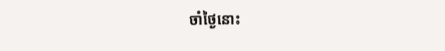ចាំថ្ងៃនោះ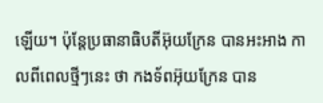ឡើយ។ ប៉ុន្ដែប្រធានាធិបតីអ៊ុយក្រែន បានអះអាង កាលពីពេលថ្មីៗនេះ ថា កងទ័ពអ៊ុយក្រែន បាន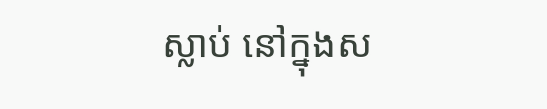ស្លាប់ នៅក្នុងស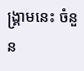ង្គ្រាមនេះ ចំនួន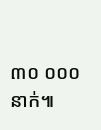៣០ ០០០នាក់៕